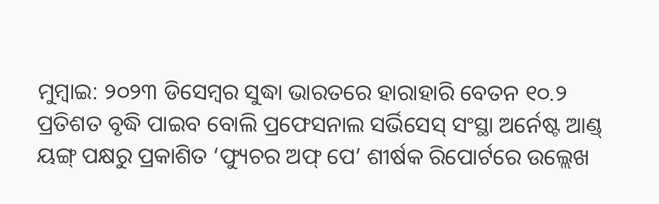ମୁମ୍ବାଇ: ୨୦୨୩ ଡିସେମ୍ବର ସୁଦ୍ଧା ଭାରତରେ ହାରାହାରି ବେତନ ୧୦.୨ ପ୍ରତିଶତ ବୃଦ୍ଧି ପାଇବ ବୋଲି ପ୍ରଫେସନାଲ ସର୍ଭିସେସ୍ ସଂସ୍ଥା ଅର୍ନେଷ୍ଟ ଆଣ୍ଡ୍ ୟଙ୍ଗ୍ ପକ୍ଷରୁ ପ୍ରକାଶିତ ‘ଫ୍ୟୁଚର ଅଫ୍ ପେ’ ଶୀର୍ଷକ ରିପୋର୍ଟରେ ଉଲ୍ଲେଖ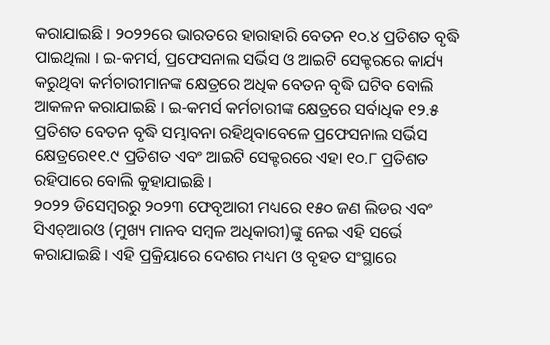କରାଯାଇଛି । ୨୦୨୨ରେ ଭାରତରେ ହାରାହାରି ବେତନ ୧୦.୪ ପ୍ରତିଶତ ବୃଦ୍ଧି ପାଇଥିଲା । ଇ-କମର୍ସ, ପ୍ରଫେସନାଲ ସର୍ଭିସ ଓ ଆଇଟି ସେକ୍ଟରରେ କାର୍ଯ୍ୟ କରୁଥିବା କର୍ମଚାରୀମାନଙ୍କ କ୍ଷେତ୍ରରେ ଅଧିକ ବେତନ ବୃଦ୍ଧି ଘଟିବ ବୋଲି ଆକଳନ କରାଯାଇଛି । ଇ-କମର୍ସ କର୍ମଚାରୀଙ୍କ କ୍ଷେତ୍ରରେ ସର୍ବାଧିକ ୧୨.୫ ପ୍ରତିଶତ ବେତନ ବୃଦ୍ଧି ସମ୍ଭାବନା ରହିଥିବାବେଳେ ପ୍ରଫେସନାଲ ସର୍ଭିସ କ୍ଷେତ୍ରରେ୧୧.୯ ପ୍ରତିଶତ ଏବଂ ଆଇଟି ସେକ୍ଟରରେ ଏହା ୧୦.୮ ପ୍ରତିଶତ ରହିପାରେ ବୋଲି କୁହାଯାଇଛି ।
୨୦୨୨ ଡିସେମ୍ବରରୁ ୨୦୨୩ ଫେବୃଆରୀ ମଧ୍ୟରେ ୧୫୦ ଜଣ ଲିଡର ଏବଂ ସିଏଚ୍ଆରଓ (ମୁଖ୍ୟ ମାନବ ସମ୍ବଳ ଅଧିକାରୀ)ଙ୍କୁ ନେଇ ଏହି ସର୍ଭେ କରାଯାଇଛି । ଏହି ପ୍ରକ୍ରିୟାରେ ଦେଶର ମଧ୍ୟମ ଓ ବୃହତ ସଂସ୍ଥାରେ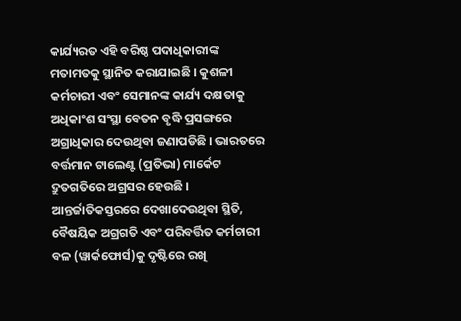କାର୍ଯ୍ୟରତ ଏହି ବରିଷ୍ଠ ପଦାଧିକାରୀଙ୍କ ମତାମତକୁ ସ୍ଥାନିତ କରାଯାଇଛି । କୁଶଳୀ କର୍ମଚାରୀ ଏବଂ ସେମାନଙ୍କ କାର୍ଯ୍ୟ ଦକ୍ଷତାକୁ ଅଧିକାଂଶ ସଂସ୍ଥା ବେତନ ବୃଦ୍ଧି ପ୍ରସଙ୍ଗରେ ଅଗ୍ରାଧିକାର ଦେଉଥିବା ଜଣାପଡିଛି । ଭାରତରେ ବର୍ତ୍ତମାନ ଟାଲେଣ୍ଟ (ପ୍ରତିଭା) ମାର୍କେଟ ଦ୍ରୁତଗତିରେ ଅଗ୍ରସର ହେଉଛି । ଆନ୍ତର୍ଜାତିକସ୍ତରରେ ଦେଖାଦେଉଥିବା ସ୍ଥିତି, ବୈଷୟିକ ଅଗ୍ରଗତି ଏବଂ ପରିବର୍ତ୍ତିତ କର୍ମଚାରୀ ବଳ (ୱାର୍କଫୋର୍ସ)କୁ ଦୃଷ୍ଟିରେ ରଖି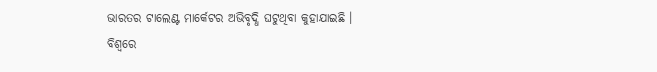ଭାରତର ଟାଲେଣ୍ଟ ମାର୍କେଟର ଅଭିବୃଦ୍ଧି ଘଟୁଥିବା କୁହାଯାଇଛି ।
ବିଶ୍ୱରେ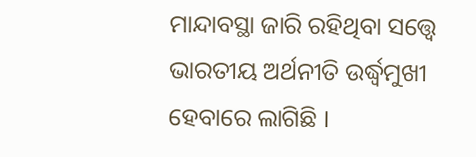ମାନ୍ଦାବସ୍ଥା ଜାରି ରହିଥିବା ସତ୍ତ୍ୱେ ଭାରତୀୟ ଅର୍ଥନୀତି ଉର୍ଦ୍ଧ୍ୱମୁଖୀ ହେବାରେ ଲାଗିଛି ।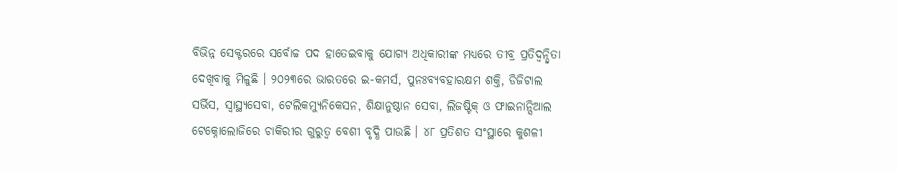ବିଭିନ୍ନ ସେକ୍ଟରରେ ସର୍ବୋଚ୍ଚ ପଦ ହାତେଇବାକୁ ଯୋଗ୍ୟ ଅଧିକାରୀଙ୍କ ମଧ୍ୟରେ ତୀବ୍ର ପ୍ରତିଦ୍ୱନ୍ଦ୍ୱିତା ଦେଖିବାକୁ ମିଳୁଛି । ୨୦୨୩ରେ ଭାରତରେ ଇ-କମର୍ସ, ପୁନଃବ୍ୟବହାରକ୍ଷମ ଶକ୍ତି, ଡିଜିଟାଲ ସର୍ଭିସ, ସ୍ୱାସ୍ଥ୍ୟସେବା, ଟେଲିକମ୍ୟୁନିକେସନ, ଶିକ୍ଷାନୁଷ୍ଠାନ ସେବା, ଲିଜଷ୍ଟିକ୍ ଓ ଫାଇନାନ୍ସିଆଲ ଟେକ୍ନୋଲୋଜିରେ ଚାକିରୀର ଗୁରୁତ୍ୱ ବେଶୀ ବୃଦ୍ଧି ପାଉଛି । ୪୮ ପ୍ରତିଶତ ସଂସ୍ଥାରେ କୁଶଳୀ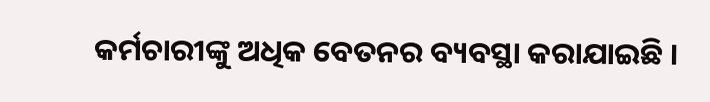କର୍ମଚାରୀଙ୍କୁ ଅଧିକ ବେତନର ବ୍ୟବସ୍ଥା କରାଯାଇଛି ।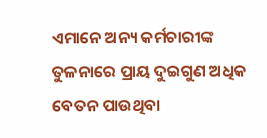ଏମାନେ ଅନ୍ୟ କର୍ମଚାରୀଙ୍କ ତୁଳନାରେ ପ୍ରାୟ ଦୁଇଗୁଣ ଅଧିକ ବେତନ ପାଉଥିବା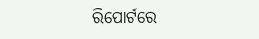ରିପୋର୍ଟରେ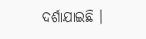ଦର୍ଶାଯାଇଛି ।